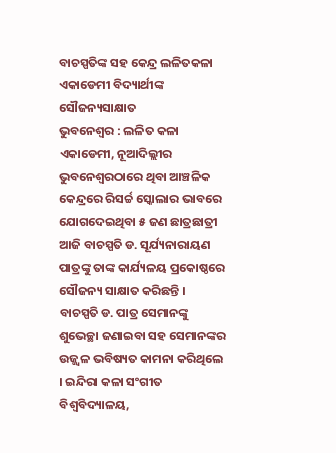ବାଚସ୍ପତିଙ୍କ ସହ କେନ୍ଦ୍ର ଲଳିତକଳା ଏକାଡେମୀ ବିଦ୍ୟାର୍ଥୀଙ୍କ ସୌଜନ୍ୟସାକ୍ଷାତ
ଭୁବନେଶ୍ୱର : ଲଳିତ କଳା ଏକାଡେମୀ, ନୂଆଦିଲ୍ଲୀର ଭୁବନେଶ୍ୱରଠାରେ ଥିବା ଆଞ୍ଚଳିକ କେନ୍ଦ୍ରରେ ରିସର୍ଚ୍ଚ ସ୍କୋଲାର ଭାବରେ ଯୋଗଦେଇଥିବା ୫ ଜଣ ଛାତ୍ରଛାତ୍ରୀ ଆଜି ବାଚସ୍ପତି ଡ. ସୂର୍ଯ୍ୟନାରାୟଣ ପାତ୍ରଙ୍କୁ ତାଙ୍କ କାର୍ଯ୍ୟଳୟ ପ୍ରକୋଷ୍ଠରେ ସୌଜନ୍ୟ ସାକ୍ଷାତ କରିଛନ୍ତି ।
ବାଚସ୍ପତି ଡ. ପାତ୍ର ସେମାନଙ୍କୁ ଶୁଭେଚ୍ଛା ଜଣାଇବା ସହ ସେମାନଙ୍କର ଉଜ୍ଜ୍ୱଳ ଭବିଷ୍ୟତ କାମନା କରିଥିଲେ । ଇନ୍ଦିରା କଳା ସଂଗୀତ ବିଶ୍ୱବିଦ୍ୟାଳୟ,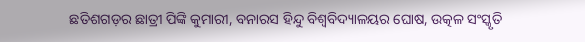ଛତିଶଗଡ଼ର ଛାତ୍ରୀ ପିଙ୍କି କୁମାରୀ, ବନାରସ ହିନ୍ଦୁ ବିଶ୍ୱବିଦ୍ୟାଳୟର ଘୋଷ, ଉତ୍କଳ ସଂସ୍କୃତି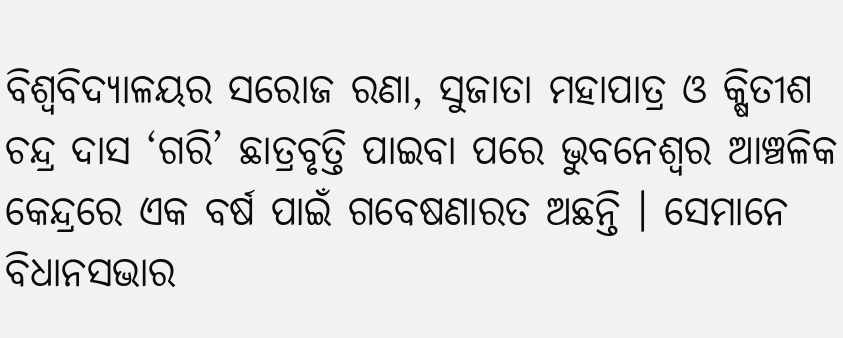ବିଶ୍ୱବିଦ୍ୟାଳୟର ସରୋଜ ରଣା, ସୁଜାତା ମହାପାତ୍ର ଓ କ୍ଷିତୀଶ ଚନ୍ଦ୍ର ଦାସ ‘ଗରି’ ଛାତ୍ରବୃତ୍ତି ପାଇବା ପରେ ଭୁବନେଶ୍ୱର ଆଞ୍ଚଳିକ କେନ୍ଦ୍ରରେ ଏକ ବର୍ଷ ପାଇଁ ଗବେଷଣାରତ ଅଛନ୍ତି । ସେମାନେ ବିଧାନସଭାର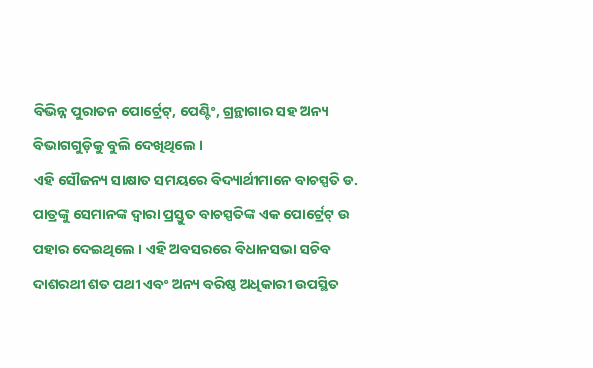ବିଭିନ୍ନ ପୁରାତନ ପୋର୍ଟ୍ରେଟ୍, ପେଣ୍ଟିଂ, ଗ୍ରନ୍ଥାଗାର ସହ ଅନ୍ୟ ବିଭାଗଗୁଡ଼ିକୁ ବୁଲି ଦେଖିଥିଲେ ।
ଏହି ସୌଜନ୍ୟ ସାକ୍ଷାତ ସମୟରେ ବିଦ୍ୟାର୍ଥୀମାନେ ବାଚସ୍ପତି ଡ. ପାତ୍ରଙ୍କୁ ସେମାନଙ୍କ ଦ୍ୱାରା ପ୍ରସ୍ତୁତ ବାଚସ୍ପତିଙ୍କ ଏକ ପୋର୍ଟ୍ରେଟ୍ ଉ ପହାର ଦେଇଥିଲେ । ଏହି ଅବସରରେ ବିଧାନସଭା ସଚିବ ଦାଶରଥୀ ଶତ ପଥୀ ଏବଂ ଅନ୍ୟ ବରିଷ୍ଠ ଅଧିକାରୀ ଉପସ୍ଥିତ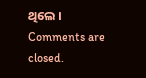ଥିଲେ ।
Comments are closed.